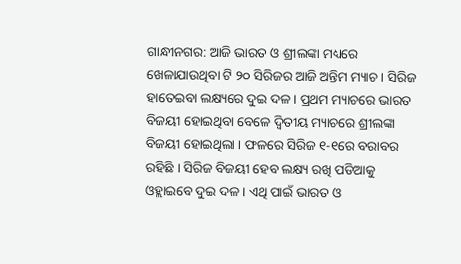ଗାନ୍ଧୀନଗର: ଆଜି ଭାରତ ଓ ଶ୍ରୀଲଙ୍କା ମଧ୍ୟରେ ଖେଳାଯାଉଥିବା ଟି ୨୦ ସିରିଜର ଆଜି ଅନ୍ତିମ ମ୍ୟାଚ । ସିରିଜ ହାତେଇବା ଲକ୍ଷ୍ୟରେ ଦୁଇ ଦଳ । ପ୍ରଥମ ମ୍ୟାଚରେ ଭାରତ ବିଜୟୀ ହୋଇଥିବା ବେଳେ ଦ୍ବିତୀୟ ମ୍ୟାଚରେ ଶ୍ରୀଲଙ୍କା ବିଜୟୀ ହୋଇଥିଲା । ଫଳରେ ସିରିଜ ୧-୧ରେ ବରାବର ରହିଛି । ସିରିଜ ବିଜୟୀ ହେବ ଲକ୍ଷ୍ୟ ରଖି ପଡିଆକୁ ଓହ୍ଲାଇବେ ଦୁଇ ଦଳ । ଏଥି ପାଇଁ ଭାରତ ଓ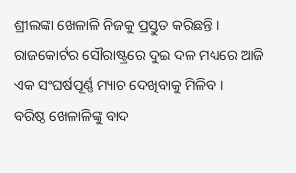ଶ୍ରୀଲଙ୍କା ଖେଳାଳି ନିଜକୁ ପ୍ରସ୍ତୁତ କରିଛନ୍ତି । ରାଜକୋର୍ଟର ସୌରାଷ୍ଟ୍ରରେ ଦୁଇ ଦଳ ମଧ୍ୟରେ ଆଜି ଏକ ସଂଘର୍ଷପୂର୍ଣ୍ଣ ମ୍ୟାଚ ଦେଖିବାକୁ ମିଳିବ ।
ବରିଷ୍ଠ ଖେଳାଳିଙ୍କୁ ବାଦ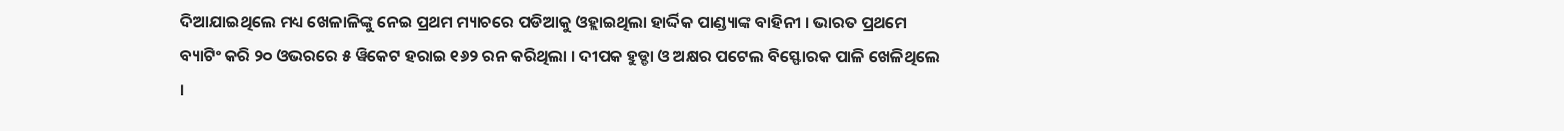ଦିଆଯାଇଥିଲେ ମଧ୍ୟ ଖେଳାଳିଙ୍କୁ ନେଇ ପ୍ରଥମ ମ୍ୟାଚରେ ପଡିଆକୁ ଓହ୍ଲାଇଥିଲା ହାର୍ଦ୍ଦିକ ପାଣ୍ଡ୍ୟାଙ୍କ ବାହିନୀ । ଭାରତ ପ୍ରଥମେ ବ୍ୟାଟିଂ କରି ୨୦ ଓଭରରେ ୫ ୱିକେଟ ହରାଇ ୧୬୨ ରନ କରିଥିଲା । ଦୀପକ ହୁଡ୍ଡା ଓ ଅକ୍ଷର ପଟେଲ ବିସ୍ଫୋରକ ପାଳି ଖେଳିଥିଲେ ।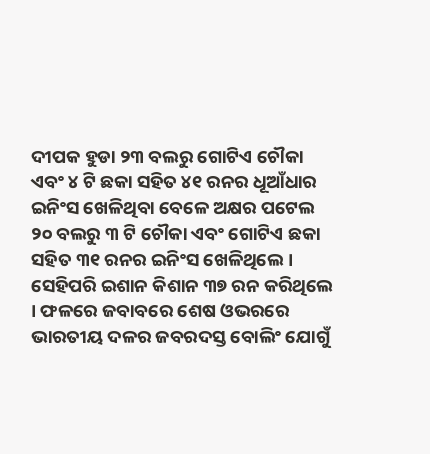ଦୀପକ ହୁଡା ୨୩ ବଲରୁ ଗୋଟିଏ ଚୌକା ଏବଂ ୪ ଟି ଛକା ସହିତ ୪୧ ରନର ଧୂଆଁଧାର ଇନିଂସ ଖେଳିଥିବା ବେଳେ ଅକ୍ଷର ପଟେଲ ୨୦ ବଲରୁ ୩ ଟି ଚୌକା ଏବଂ ଗୋଟିଏ ଛକା ସହିତ ୩୧ ରନର ଇନିଂସ ଖେଳିଥିଲେ । ସେହିପରି ଇଶାନ କିଶାନ ୩୭ ରନ କରିଥିଲେ । ଫଳରେ ଜବାବରେ ଶେଷ ଓଭରରେ ଭାରତୀୟ ଦଳର ଜବରଦସ୍ତ ବୋଲିଂ ଯୋଗୁଁ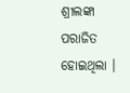ଶ୍ରୀଲଙ୍କା ପରାଜିତ ହୋଇଥିଲା ।